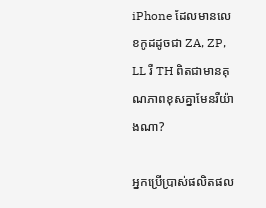iPhone ដែលមានលេខកូដដូចជា ZA, ZP, LL រឺ TH ពិតជាមានគុណភាពខុសគ្នាមែនរឺយ៉ាងណា?

អ្នកប្រើប្រាស់ផលិតផល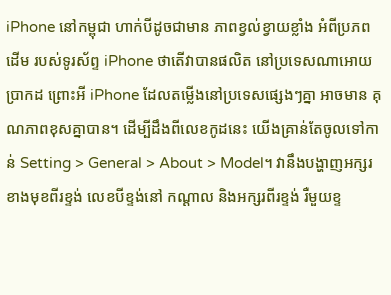iPhone នៅកម្ពុជា ហាក់បីដូចជាមាន ភាពខ្វល់ខ្វាយខ្លាំង អំពីប្រភពដើម របស់ទូរស័ព្ទ iPhone ថាតើវាបានផលិត នៅប្រទេសណាអោយប្រាកដ ព្រោះអី iPhone ដែលតម្លើងនៅប្រទេសផ្សេងៗគ្នា អាចមាន គុណភាពខុសគ្នាបាន។ ដើម្បីដឹងពីលេខកូដនេះ យើងគ្រាន់តែចូលទៅកាន់ Setting > General > About > Model។ វានឹងបង្ហាញអក្សរ ខាងមុខពីរខ្ទង់ លេខបីខ្ទង់នៅ កណ្តាល និងអក្សរពីរខ្ទង់ រឺមួយខ្ទ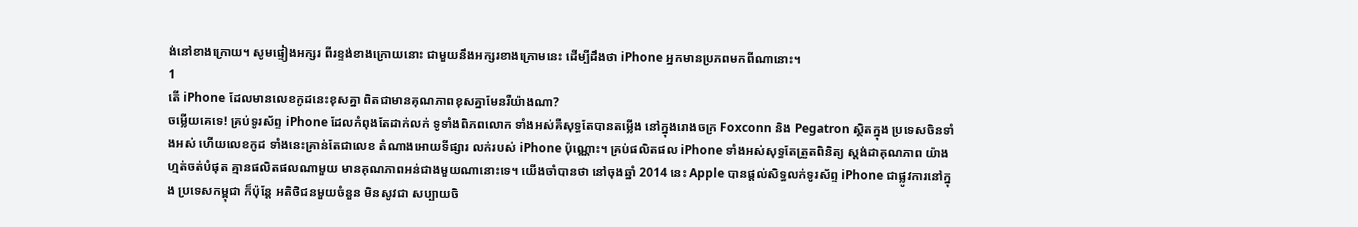ង់នៅខាងក្រោយ។ សូមផ្ទៀងអក្សរ ពីរខ្ទង់ខាងក្រោយនោះ ជាមួយនឹងអក្សរខាងក្រោមនេះ ដើម្បីដឹងថា iPhone អ្នកមានប្រភពមកពីណានោះ។
1
តើ iPhone ដែលមានលេខកូដនេះខុសគ្នា ពិតជាមានគុណភាពខុសគ្នាមែនរឺយ៉ាងណា?
ចម្លើយគេទេ! គ្រប់ទូរស័ព្ទ iPhone ដែលកំពុងតែដាក់លក់ ទូទាំងពិភពលោក ទាំងអស់គឺសុទ្ធតែបានតម្លើង នៅក្នុងរោងចក្រ Foxconn និង Pegatron ស្ថិតក្នុង ប្រទេសចិនទាំងអស់ ហើយលេខកូដ ទាំងនេះគ្រាន់តែជាលេខ តំណាងអោយទីផ្សារ លក់របស់ iPhone ប៉ុណ្ណោះ។ គ្រប់ផលិតផល iPhone ទាំងអស់សុទ្ធតែត្រួតពិនិត្យ ស្តង់ដាគុណភាព យ៉ាងហ្មត់ចត់បំផុត គ្មានផលិតផលណាមួយ មានគុណភាពអន់ជាងមួយណានោះទេ។ យើងចាំបានថា នៅចុងឆ្នាំ 2014 នេះ Apple បានផ្តល់សិទ្ធលក់ទូរស័ព្ទ iPhone ជាផ្លូវការនៅក្នុង ប្រទេសកម្ពុជា ក៏ប៉ុន្តែ អតិថិជនមួយចំនួន មិនសូវជា សប្បាយចិ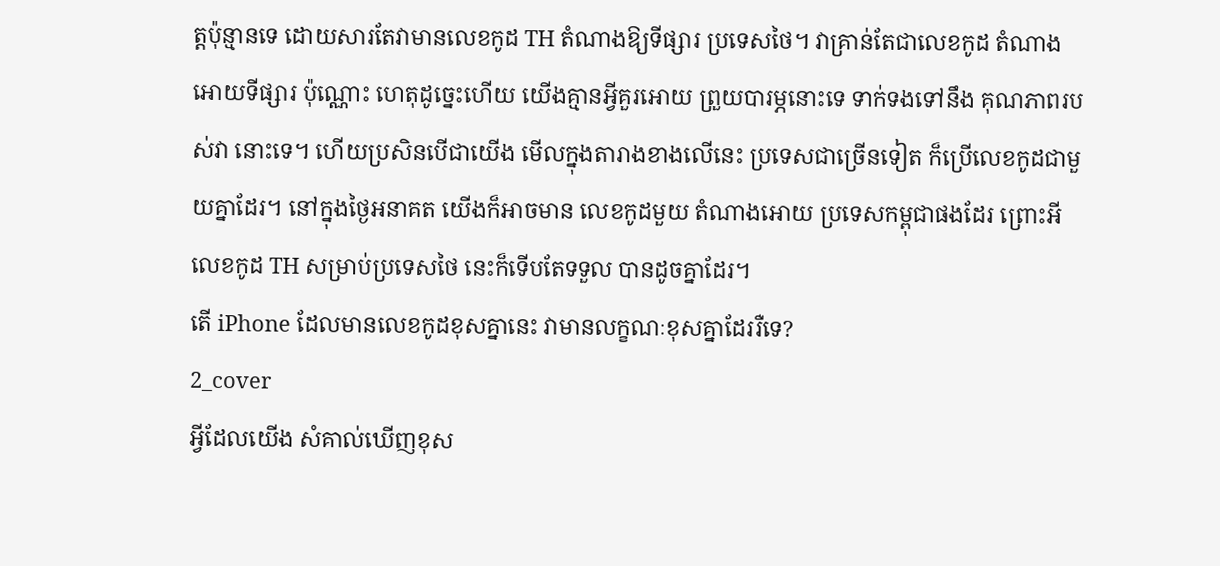ត្តប៉ុន្មានទេ ដោយសារតែវាមានលេខកូដ TH តំណាងឱ្យទីផ្សារ ប្រទេសថៃ។ វាគ្រាន់តែជាលេខកូដ តំណាងអោយទីផ្សារ ប៉ុណ្ណោះ ហេតុដូច្នេះហើយ យើងគ្មានអ្វីគួរអោយ ព្រួយបារម្ភនោះទេ ទាក់ទងទៅនឹង គុណភាពរបស់វា នោះទេ។ ហើយប្រសិនបើជាយើង មើលក្នុងតារាងខាងលើនេះ ប្រទេសជាច្រើនទៀត ក៏ប្រើលេខកូដជាមួយគ្នាដែរ។ នៅក្នុងថ្ងៃអនាគត យើងក៏អាចមាន លេខកូដមួយ តំណាងអោយ ប្រទេសកម្ពុជាផងដែរ ព្រោះអីលេខកូដ TH សម្រាប់ប្រទេសថៃ នេះក៏ទើបតែទទួល បានដូចគ្នាដែរ។
តើ iPhone ដែលមានលេខកូដខុសគ្នានេះ វាមានលក្ខណៈខុសគ្នាដែររឺទេ?
2_cover
អ្វីដែលយើង សំគាល់ឃើញខុស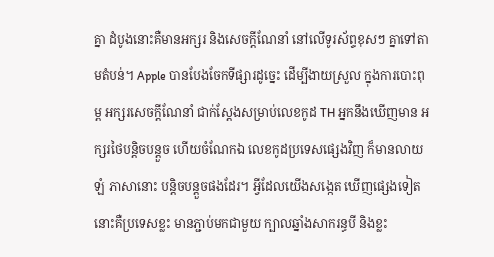គ្នា ដំបូងនោះគឺមានអក្សរ និងសេចក្តីណែនាំ នៅលើទូរស័ព្ទខុសៗ គ្នាទៅតាមតំបន់។ Apple បានបែងចែកទីផ្សារដូច្នេះ ដើម្បីងាយស្រួល ក្នុងការបោះពុម្ព អក្សរសេចក្តីណែនាំ ជាក់ស្តែងសម្រាប់លេខកូដ TH អ្នកនឹងឃើញមាន អក្សរថៃបន្តិចបន្តួច ហើយចំណែកឯ លេខកូដប្រទេសផ្សេងវិញ ក៏មានលាយឡំ ភាសានោះ បន្តិចបន្តួចផងដែរ។ អ្វីដែលយើងសង្កេត ឃើញផ្សេងទៀតនោះគឺប្រទេសខ្លះ មានភ្ជាប់មកជាមួយ ក្បាលឆ្នាំងសាករន្ធបី និងខ្លះ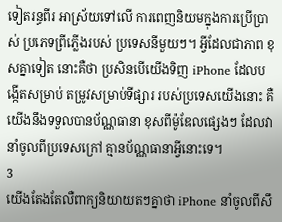ទៀតរន្ធពីរ អាស្រ័យទៅលើ ការពេញនិយមក្នុងការប្រើប្រាស់ ប្រភេទព្រីភ្លើងរបស់ ប្រទេសនីមួយៗ។ អ្វីដែលជាភាព ខុសគ្នាទៀត នោះគឺថា ប្រសិនបើយើងទិញ iPhone ដែលបង្កើតសម្រាប់ តម្រូវសម្រាប់ទីផ្សារ របស់ប្រទេសយើងនោះ គឺយើងនឹងទទួលបានប័ណ្ណធានា ខុសពីម៉ូឌែលផ្សេងៗ ដែលវានាំចូលពីប្រទេសក្រៅ គ្មានប័ណ្ណធានាអ្វីនោះទេ។
3
យើងតែងតែលឺពាក្យនិយាយតៗគ្នាថា iPhone នាំចូលពីសឹ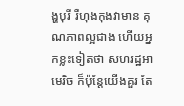ង្ហបុរី រឺហុងកុងវាមាន គុណភាពល្អជាង ហើយអ្នកខ្លះទៀតថា សហរដ្ឋអាមេរិច ក៏ប៉ុន្តែយើងគួរ តែ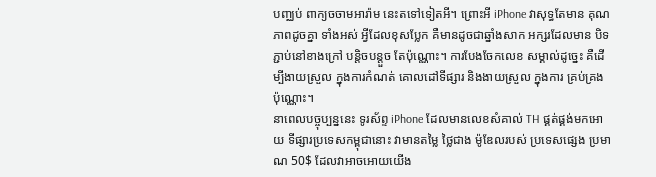បញ្ឈប់ ពាក្យចចាមអារ៉ាម នេះតទៅទៀតអី។ ព្រោះអី iPhone វាសុទ្ធតែមាន គុណភាពដូចគ្នា ទាំងអស់ អ្វីដែលខុសប្លែក គឺមានដូចជាឆ្នាំងសាក អក្សរដែលមាន បិទភ្ជាប់នៅខាងក្រៅ បន្តិចបន្តួច តែប៉ុណ្ណោះ។ ការបែងចែកលេខ សម្គាល់ដូច្នេះ គឺដើម្បីងាយស្រួល ក្នុងការកំណត់ គោលដៅទីផ្សារ និងងាយស្រួល ក្នុងការ គ្រប់គ្រងប៉ុណ្ណោះ។
នាពេលបច្ចុប្បន្ននេះ ទូរស័ព្ទ iPhone ដែលមានលេខសំគាល់ TH ផ្គត់ផ្គង់មកអោយ ទីផ្សារប្រទេសកម្ពុជានោះ វាមានតម្លៃ ថ្លៃជាង ម៉ូឌែលរបស់ ប្រទេសផ្សេង ប្រមាណ 50$ ដែលវាអាចអោយយើង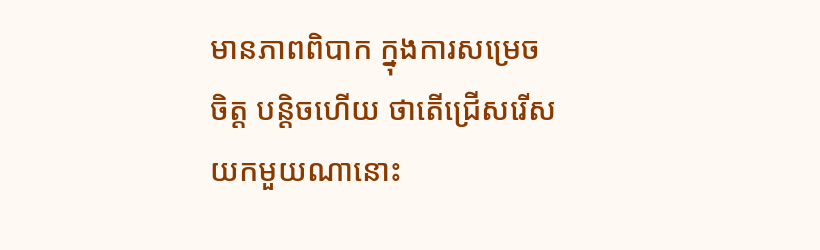មានភាពពិបាក ក្នុងការសម្រេចចិត្ត បន្តិចហើយ ថាតើជ្រើសរើស យកមួយណានោះ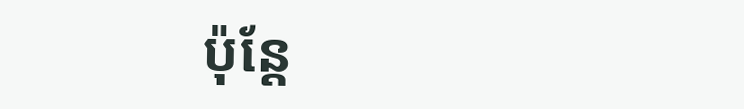ប៉ុន្តែ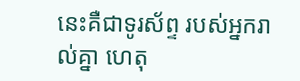នេះគឺជាទូរស័ព្ទ របស់អ្នករាល់គ្នា ហេតុ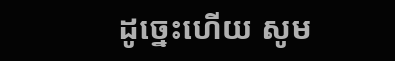ដូច្នេះហើយ សូម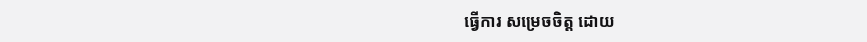ធ្វើការ សម្រេចចិត្ត ដោយ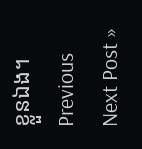ខ្លួនឯង។
Previous
Next Post »